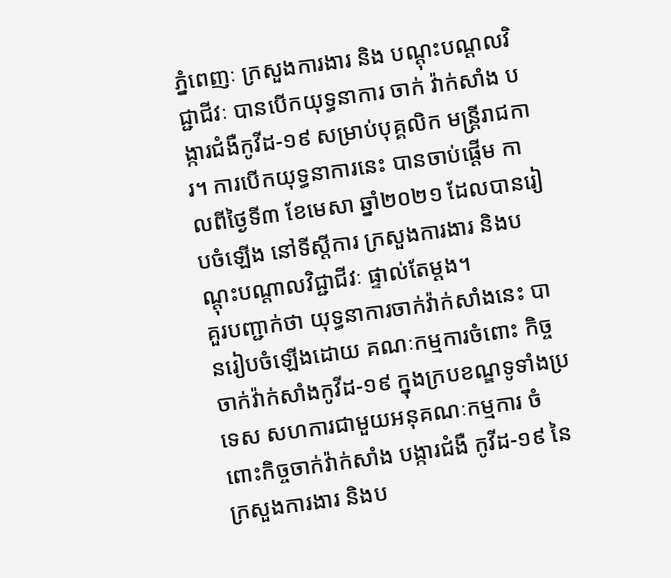ភ្នំពេញៈ ក្រសួងការងារ និង បណ្តុះបណ្តលវិជ្ជាជីវៈ បានបើកយុទ្ធនាការ ចាក់ វ៉ាក់សាំង បង្ការជំងឺកូវីដ-១៩ សម្រាប់បុគ្គលិក មន្ត្រីរាជការ។ ការបើកយុទ្ធនាការនេះ បានចាប់ផ្តើម កាលពីថ្ងៃទី៣ ខែមេសា ឆ្នាំ២០២១ ដែលបានរៀបចំឡើង នៅទីស្តីការ ក្រសួងការងារ និងបណ្តុះបណ្តាលវិជ្ជាជីវៈ ផ្ទាល់តែម្តង។
គួរបញ្ជាក់ថា យុទ្ធនាការចាក់វ៉ាក់សាំងនេះ បានរៀបចំឡើងដោយ គណៈកម្មការចំពោះ កិច្ចចាក់វ៉ាក់សាំងកូវីដ-១៩ ក្នុងក្របខណ្ឌទូទាំងប្រទេស សហការជាមួយអនុគណៈកម្មការ ចំពោះកិច្ចចាក់វ៉ាក់សាំង បង្ការជំងឺ កូវីដ-១៩ នៃក្រសួងការងារ និងប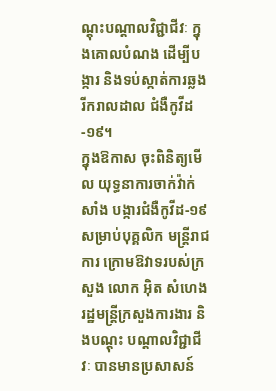ណ្តុះបណ្តាលវិជ្ជាជីវៈ ក្នុងគោលបំណង ដើម្បីបង្ការ និងទប់ស្កាត់ការឆ្លងរីករាលដាល ជំងឺកូវីដ-១៩។
ក្នុងឱកាស ចុះពិនិត្យមើល យុទ្ធនាការចាក់វ៉ាក់សាំង បង្ការជំងឺកូវីដ-១៩ សម្រាប់បុគ្គលិក មន្ត្រីរាជការ ក្រោមឱវាទរបស់ក្រសួង លោក អ៊ិត សំហេង រដ្ឋមន្ត្រីក្រសួងការងារ និងបណ្តុះ បណ្តាលវិជ្ជាជីវៈ បានមានប្រសាសន៍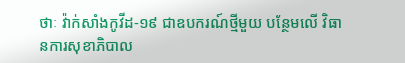ថាៈ វ៉ាក់សាំងកូវីដ-១៩ ជាឧបករណ៍ថ្មីមួយ បន្ថែមលើ វិធានការសុខាភិបាល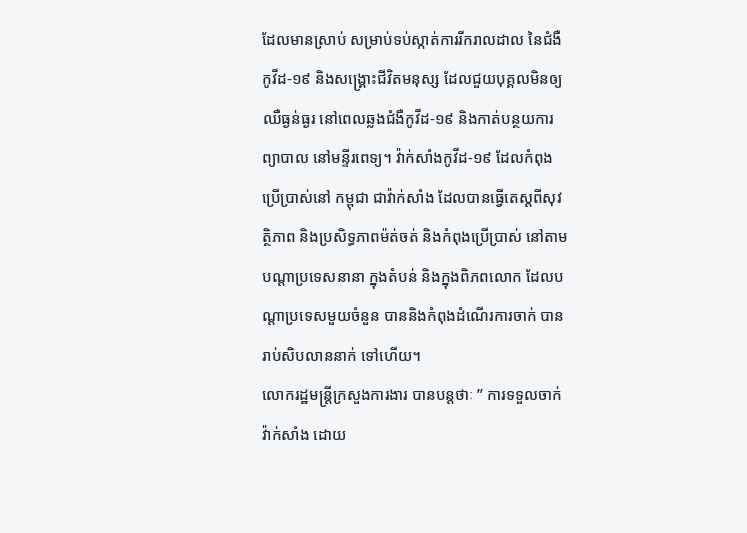ដែលមានស្រាប់ សម្រាប់ទប់ស្កាត់ការរីករាលដាល នៃជំងឺកូវីដ-១៩ និងសង្គ្រោះជីវិតមនុស្ស ដែលជួយបុគ្គលមិនឲ្យឈឺធ្ងន់ធ្ងរ នៅពេលឆ្លងជំងឺកូវីដ-១៩ និងកាត់បន្ថយការព្យាបាល នៅមន្ទីរពេទ្យ។ វ៉ាក់សាំងកូវីដ-១៩ ដែលកំពុងប្រើប្រាស់នៅ កម្ពុជា ជាវ៉ាក់សាំង ដែលបានធ្វើតេស្តពីសុវត្ថិភាព និងប្រសិទ្ធភាពម៉ត់ចត់ និងកំពុងប្រើប្រាស់ នៅតាមបណ្តាប្រទេសនានា ក្នុងតំបន់ និងក្នុងពិភពលោក ដែលបណ្តាប្រទេសមួយចំនួន បាននិងកំពុងដំណើរការចាក់ បានរាប់សិបលាននាក់ ទៅហើយ។
លោករដ្ឋមន្ត្រីក្រសួងការងារ បានបន្តថាៈ ” ការទទួលចាក់វ៉ាក់សាំង ដោយ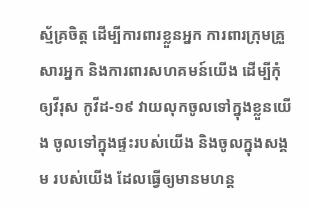ស្ម័គ្រចិត្ត ដើម្បីការពារខ្លួនអ្នក ការពារក្រុមគ្រួសារអ្នក និងការពារសហគមន៍យើង ដើម្បីកុំឲ្យវីរុស កូវីដ-១៩ វាយលុកចូលទៅក្នុងខ្លួនយើង ចូលទៅក្នុងផ្ទះរបស់យើង និងចូលក្នុងសង្គម របស់យើង ដែលធ្វើឲ្យមានមហន្ត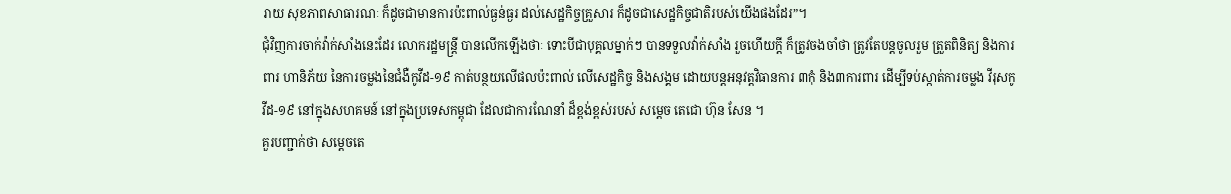រាយ សុខភាពសាធារណៈ ក៏ដូចជាមានការប៉ះពាល់ធ្ងន់ធ្ងរ ដល់សេដ្ឋកិច្ចគ្រួសារ ក៏ដូចជាសេដ្ឋកិច្ចជាតិរបស់យើងផងដែរ”។
ជុំវិញការចាក់វ៉ាក់សាំងនេះដែរ លោករដ្ឋមន្ត្រី បានលើកឡើងថាៈ ទោះបីជាបុគ្គលម្នាក់ៗ បានទទួលវ៉ាក់សាំង រួចហើយក្តី ក៏ត្រូវចងចាំថា ត្រូវតែបន្តចូលរួម ត្រួតពិនិត្យ និងការពារ ហានិភ័យ នៃការចម្លងនៃជំងឺកូវីដ-១៩ កាត់បន្ថយលើផលប៉ះពាល់ លើសេដ្ឋកិច្ច និងសង្គម ដោយបន្តអនុវត្តវិធានការ ៣កុំ និង៣ការពារ ដើម្បីទប់ស្កាត់ការចម្លង វីរុសកូវីដ-១៩ នៅក្នុងសហគមន៍ នៅក្នុងប្រទេសកម្ពុជា ដែលជាការណែនាំ ដ៏ខ្ពង់ខ្ពស់របស់ សម្តេច តេជោ ហ៊ុន សែន ។
គួរបញ្ជាក់ថា សម្តេចតេ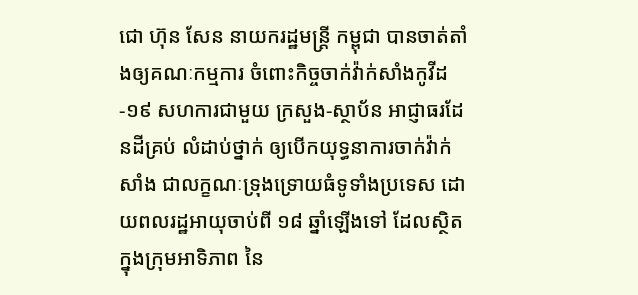ជោ ហ៊ុន សែន នាយករដ្ឋមន្ត្រី កម្ពុជា បានចាត់តាំងឲ្យគណៈកម្មការ ចំពោះកិច្ចចាក់វ៉ាក់សាំងកូវីដ-១៩ សហការជាមួយ ក្រសួង-ស្ថាប័ន អាជ្ញាធរដែនដីគ្រប់ លំដាប់ថ្នាក់ ឲ្យបើកយុទ្ធនាការចាក់វ៉ាក់សាំង ជាលក្ខណៈទ្រុងទ្រោយធំទូទាំងប្រទេស ដោយពលរដ្ឋអាយុចាប់ពី ១៨ ឆ្នាំឡើងទៅ ដែលស្ថិតក្នុងក្រុមអាទិភាព នៃ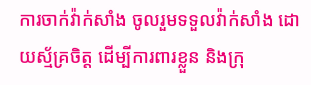ការចាក់វ៉ាក់សាំង ចូលរួមទទួលវ៉ាក់សាំង ដោយស្ម័គ្រចិត្ត ដើម្បីការពារខ្លួន និងក្រុ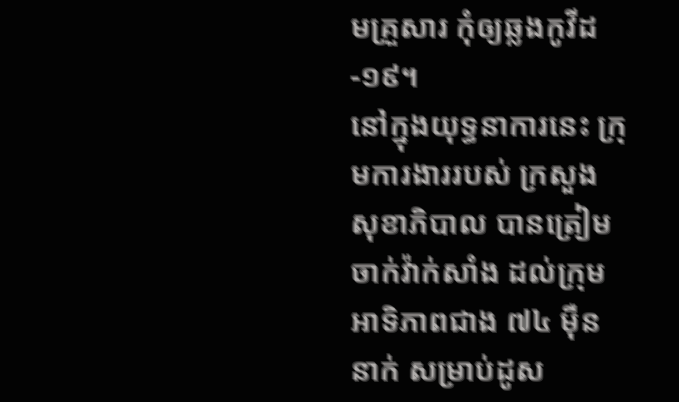មគ្រួសារ កុំឲ្យឆ្លងកូវីដ-១៩។
នៅក្នុងយុទ្ធនាការនេះ ក្រុមការងាររបស់ ក្រសួងសុខាភិបាល បានត្រៀមចាក់វ៉ាក់សាំង ដល់ក្រុមអាទិភាពជាង ៧៤ ម៉ឺននាក់ សម្រាប់ដូស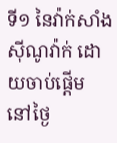ទី១ នៃវ៉ាក់សាំងស៊ីណូវ៉ាក់ ដោយចាប់ផ្ដើម នៅថ្ងៃ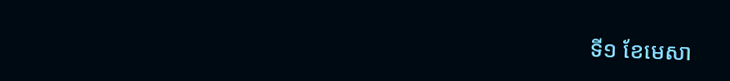ទី១ ខែមេសា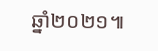ឆ្នាំ២០២១៕